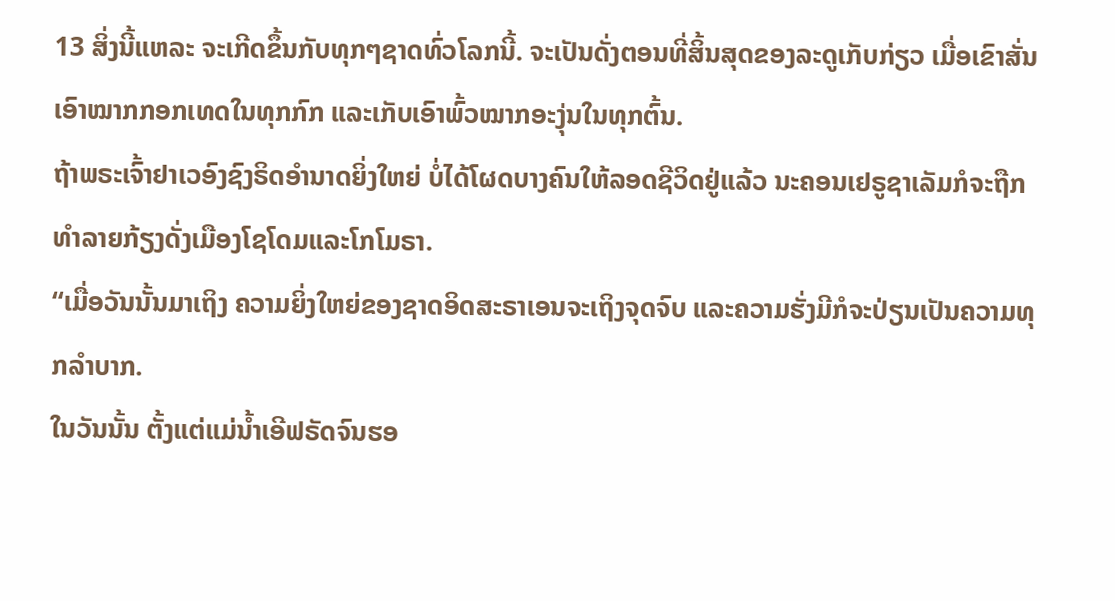13 ສິ່ງນີ້ແຫລະ ຈະເກີດຂຶ້ນກັບທຸກໆຊາດທົ່ວໂລກນີ້. ຈະເປັນດັ່ງຕອນທີ່ສິ້ນສຸດຂອງລະດູເກັບກ່ຽວ ເມື່ອເຂົາສັ່ນເອົາໝາກກອກເທດໃນທຸກກົກ ແລະເກັບເອົາພົ້ວໝາກອະງຸ່ນໃນທຸກຕົ້ນ.
ຖ້າພຣະເຈົ້າຢາເວອົງຊົງຣິດອຳນາດຍິ່ງໃຫຍ່ ບໍ່ໄດ້ໂຜດບາງຄົນໃຫ້ລອດຊີວິດຢູ່ແລ້ວ ນະຄອນເຢຣູຊາເລັມກໍຈະຖືກທຳລາຍກ້ຽງດັ່ງເມືອງໂຊໂດມແລະໂກໂມຣາ.
“ເມື່ອວັນນັ້ນມາເຖິງ ຄວາມຍິ່ງໃຫຍ່ຂອງຊາດອິດສະຣາເອນຈະເຖິງຈຸດຈົບ ແລະຄວາມຮັ່ງມີກໍຈະປ່ຽນເປັນຄວາມທຸກລຳບາກ.
ໃນວັນນັ້ນ ຕັ້ງແຕ່ແມ່ນໍ້າເອີຟຣັດຈົນຮອ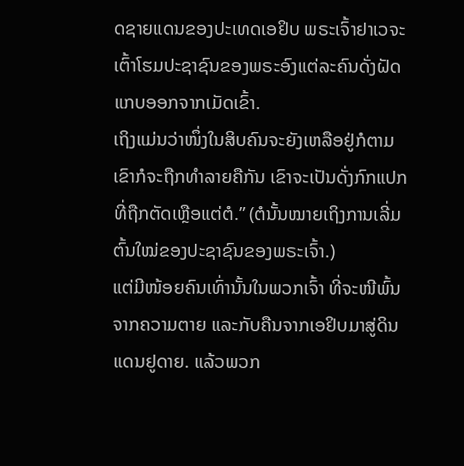ດຊາຍແດນຂອງປະເທດເອຢິບ ພຣະເຈົ້າຢາເວຈະເຕົ້າໂຮມປະຊາຊົນຂອງພຣະອົງແຕ່ລະຄົນດັ່ງຝັດແກບອອກຈາກເມັດເຂົ້າ.
ເຖິງແມ່ນວ່າໜຶ່ງໃນສິບຄົນຈະຍັງເຫລືອຢູ່ກໍຕາມ ເຂົາກໍຈະຖືກທຳລາຍຄືກັນ ເຂົາຈະເປັນດັ່ງກົກແປກທີ່ຖືກຕັດເຫຼືອແຕ່ຕໍ.” (ຕໍນັ້ນໝາຍເຖິງການເລີ່ມຕົ້ນໃໝ່ຂອງປະຊາຊົນຂອງພຣະເຈົ້າ.)
ແຕ່ມີໜ້ອຍຄົນເທົ່ານັ້ນໃນພວກເຈົ້າ ທີ່ຈະໜີພົ້ນຈາກຄວາມຕາຍ ແລະກັບຄືນຈາກເອຢິບມາສູ່ດິນແດນຢູດາຍ. ແລ້ວພວກ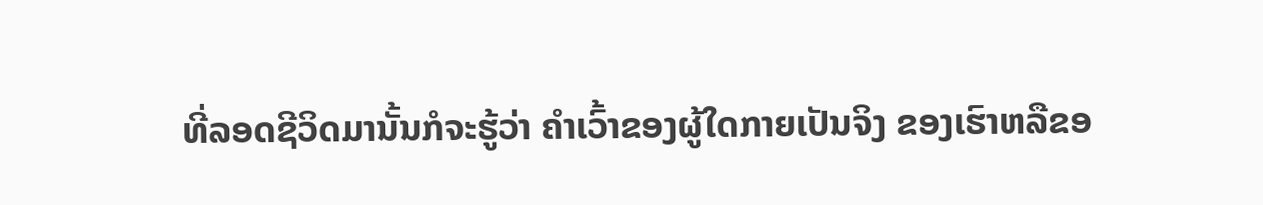ທີ່ລອດຊີວິດມານັ້ນກໍຈະຮູ້ວ່າ ຄຳເວົ້າຂອງຜູ້ໃດກາຍເປັນຈິງ ຂອງເຮົາຫລືຂອ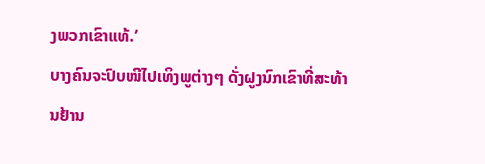ງພວກເຂົາແທ້.’
ບາງຄົນຈະປົບໜີໄປເທິງພູຕ່າງໆ ດັ່ງຝູງນົກເຂົາທີ່ສະທ້ານຢ້ານ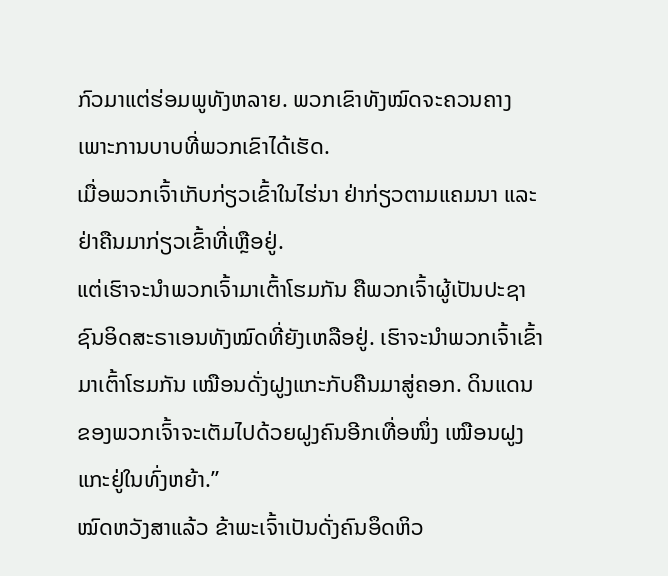ກົວມາແຕ່ຮ່ອມພູທັງຫລາຍ. ພວກເຂົາທັງໝົດຈະຄວນຄາງເພາະການບາບທີ່ພວກເຂົາໄດ້ເຮັດ.
ເມື່ອພວກເຈົ້າເກັບກ່ຽວເຂົ້າໃນໄຮ່ນາ ຢ່າກ່ຽວຕາມແຄມນາ ແລະຢ່າຄືນມາກ່ຽວເຂົ້າທີ່ເຫຼືອຢູ່.
ແຕ່ເຮົາຈະນຳພວກເຈົ້າມາເຕົ້າໂຮມກັນ ຄືພວກເຈົ້າຜູ້ເປັນປະຊາຊົນອິດສະຣາເອນທັງໝົດທີ່ຍັງເຫລືອຢູ່. ເຮົາຈະນຳພວກເຈົ້າເຂົ້າມາເຕົ້າໂຮມກັນ ເໝືອນດັ່ງຝູງແກະກັບຄືນມາສູ່ຄອກ. ດິນແດນຂອງພວກເຈົ້າຈະເຕັມໄປດ້ວຍຝູງຄົນອີກເທື່ອໜຶ່ງ ເໝືອນຝູງແກະຢູ່ໃນທົ່ງຫຍ້າ.”
ໝົດຫວັງສາແລ້ວ ຂ້າພະເຈົ້າເປັນດັ່ງຄົນອຶດຫິວ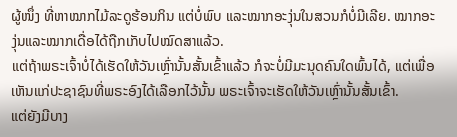ຜູ້ໜຶ່ງ ທີ່ຫາໝາກໄມ້ລະດູຮ້ອນກິນ ແຕ່ບໍ່ພົບ ແລະໝາກອະງຸ່ນໃນສວນກໍບໍ່ມີເລີຍ. ໝາກອະງຸ່ນແລະໝາກເດື່ອໄດ້ຖືກເກັບໄປໝົດສາແລ້ວ.
ແຕ່ຖ້າພຣະເຈົ້າບໍ່ໄດ້ເຮັດໃຫ້ວັນເຫຼົ່ານັ້ນສັ້ນເຂົ້າແລ້ວ ກໍຈະບໍ່ມີມະນຸດຄົນໃດພົ້ນໄດ້, ແຕ່ເພື່ອເຫັນແກ່ປະຊາຊົນທີ່ພຣະອົງໄດ້ເລືອກໄວ້ນັ້ນ ພຣະເຈົ້າຈະເຮັດໃຫ້ວັນເຫຼົ່ານັ້ນສັ້ນເຂົ້າ.
ແຕ່ຍັງມີບາງ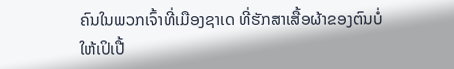ຄົນໃນພວກເຈົ້າທີ່ເມືອງຊາເດ ທີ່ຮັກສາເສື້ອຜ້າຂອງຕົນບໍ່ໃຫ້ເປິເປື້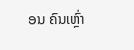ອນ ຄົນເຫຼົ່າ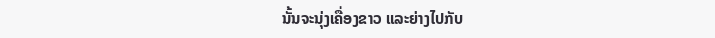ນັ້ນຈະນຸ່ງເຄື່ອງຂາວ ແລະຍ່າງໄປກັບ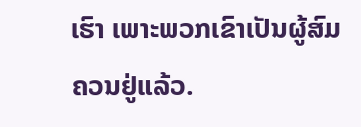ເຮົາ ເພາະພວກເຂົາເປັນຜູ້ສົມຄວນຢູ່ແລ້ວ.